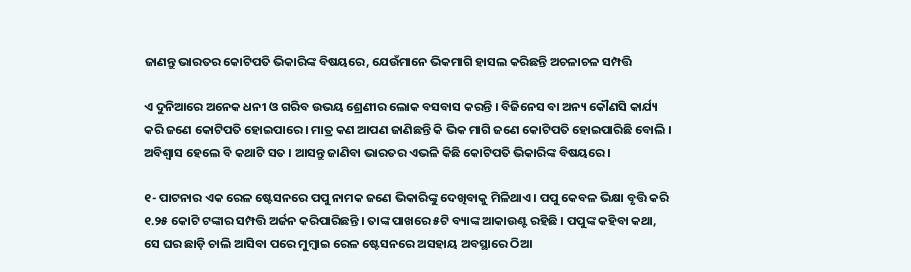ଜାଣନ୍ତୁ ଭାରତର କୋଟିପତି ଭିକାରିଙ୍କ ବିଷୟରେ, ଯେଉଁମାନେ ଭିକମାଗି ହାସଲ କରିଛନ୍ତି ଅଚଳାଚଳ ସମ୍ପତ୍ତି

ଏ ଦୁନିଆରେ ଅନେକ ଧନୀ ଓ ଗରିବ ଉଭୟ ଶ୍ରେଣୀର ଲୋକ ବସବାସ କରନ୍ତି । ବିଜିନେସ ବା ଅନ୍ୟ କୌଣସି କାର୍ଯ୍ୟ କରି ଜଣେ କୋଟିପତି ହୋଇପାରେ । ମାତ୍ର କଣ ଆପଣ ଜାଣିଛନ୍ତି କି ଭିକ ମାଗି ଜଣେ କୋଟିପତି ହୋଇପାରିଛି ବୋଲି । ଅବିଶ୍ୱାସ ହେଲେ ବି କଥାଟି ସତ । ଆସନ୍ତୁ ଜାଣିବା ଭାରତର ଏଭଳି କିଛି କୋଟିପତି ଭିକାରିଙ୍କ ବିଷୟରେ ।

୧- ପାଟନାର ଏକ ରେଳ ଷ୍ଟେସନରେ ପପୁ ନାମକ ଜଣେ ଭିକାରିଙ୍କୁ ଦେଖିବାକୁ ମିଳିଥାଏ । ପପୁ କେବଳ ଭିକ୍ଷା ବୃତ୍ତି କରି ୧.୨୫ କୋଟି ଟଙ୍କାର ସମ୍ପତ୍ତି ଅର୍ଜନ କରିପାରିଛନ୍ତି । ତାଙ୍କ ପାଖରେ ୫ଟି ବ୍ୟାଙ୍କ ଆକାଉଣ୍ଟ ରହିଛି । ପପୁଙ୍କ କହିବା କଥା, ସେ ଘର ଛାଡ଼ି ଚାଲି ଆସିବା ପରେ ମୁମ୍ବାଇ ରେଳ ଷ୍ଟେସନରେ ଅସହାୟ ଅବସ୍ଥାରେ ଠିଆ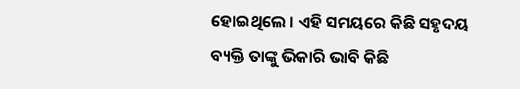ହୋଇଥିଲେ । ଏହି ସମୟରେ କିଛି ସହୃଦୟ ବ୍ୟକ୍ତି ତାଙ୍କୁ ଭିକାରି ଭାବି କିଛି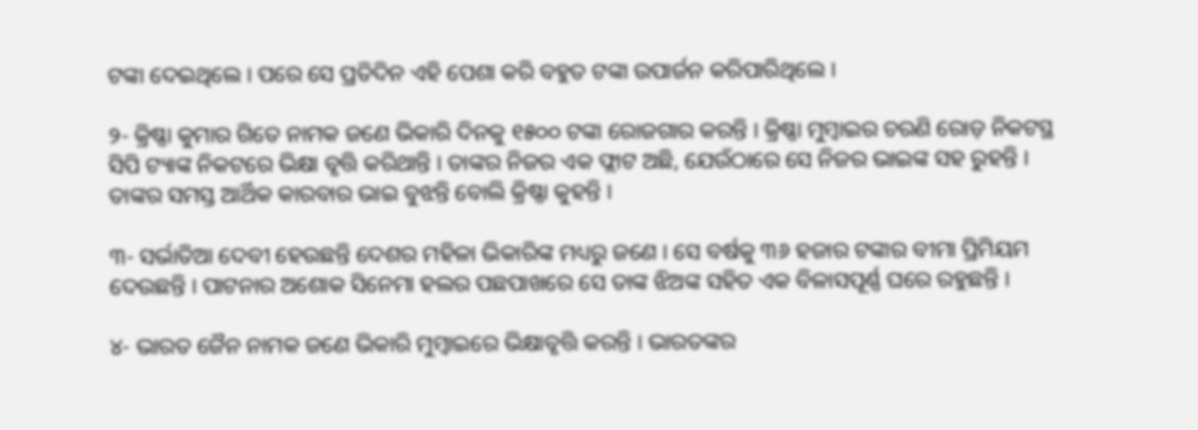ଟଙ୍କା ଦେଇଥିଲେ । ପରେ ସେ ପ୍ରତିଦିନ ଏହି ପେଶା କରି ବହୁତ ଟଙ୍କା ଉପାର୍ଜନ କରିପାରିଥିଲେ ।

୨- କ୍ରିଷ୍ଣା କୁମାର ଗିତେ ନାମକ ଜଣେ ଭିକାରି ଦିନକୁ ୧୫୦୦ ଟଙ୍କା ରୋଜଗାର କରନ୍ତି । କ୍ରିଷ୍ଣା ମୁମ୍ବାଇର ଚରଣି ରୋଡ଼ ନିକଟସ୍ଥ ସିପି ଟ୍ୟାଙ୍କ ନିକଟରେ ଭିକ୍ଷା ବୃତ୍ତି କରିଥାନ୍ତି । ତାଙ୍କର ନିଜର ଏକ ଫ୍ଲାଟ ଅଛି, ଯେଉଁଠାରେ ସେ ନିଜର ଭାଇଙ୍କ ସହ ରୁହନ୍ତି । ତାଙ୍କର ସମସ୍ତ ଆର୍ଥିକ କାରବାର ଭାଇ ବୁଝନ୍ତି ବୋଲି କ୍ରିଷ୍ଣା କୁହନ୍ତି ।

୩- ସର୍ଭାତିଆ ଦେବୀ ହେଉଛନ୍ତି ଦେଶର ମହିଳା ଭିକାରିଙ୍କ ମଧ୍ୟରୁ ଜଣେ । ସେ ବର୍ଷକୁ ୩୬ ହଜାର ଟଙ୍କାର ବୀମା ପ୍ରିମିୟମ ଦେଉଛନ୍ତି । ପାଟନାର ଅଶୋକ ସିନେମା ହଲର ପଛପାଖରେ ସେ ତାଙ୍କ ଝିଅଙ୍କ ସହିତ ଏକ ବିଳାସପୂର୍ଣ୍ଣ ଘରେ ରହୁଛନ୍ତି ।

୪- ଭାରତ ଜୈନ ନାମକ ଜଣେ ଭିକାରି ମୁମ୍ବାଇରେ ଭିକ୍ଷାବୃତ୍ତି କରନ୍ତି । ଭାରତଙ୍କର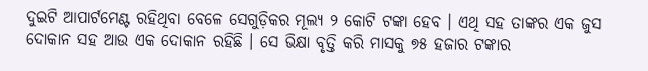ଦୁଇଟି ଆପାର୍ଟମେଣ୍ଟ ରହିଥିବା ବେଳେ ସେଗୁଡ଼ିକର ମୂଲ୍ୟ ୨ କୋଟି ଟଙ୍କା ହେବ । ଏଥି ସହ ତାଙ୍କର ଏକ ଜୁସ ଦୋକାନ ସହ ଆଉ ଏକ ଦୋକାନ ରହିଛି । ସେ ଭିକ୍ଷା ବୃତ୍ତି କରି ମାସକୁ ୭୫ ହଜାର ଟଙ୍କାର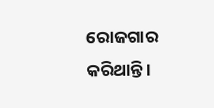ରୋଜଗାର କରିଥାନ୍ତି ।